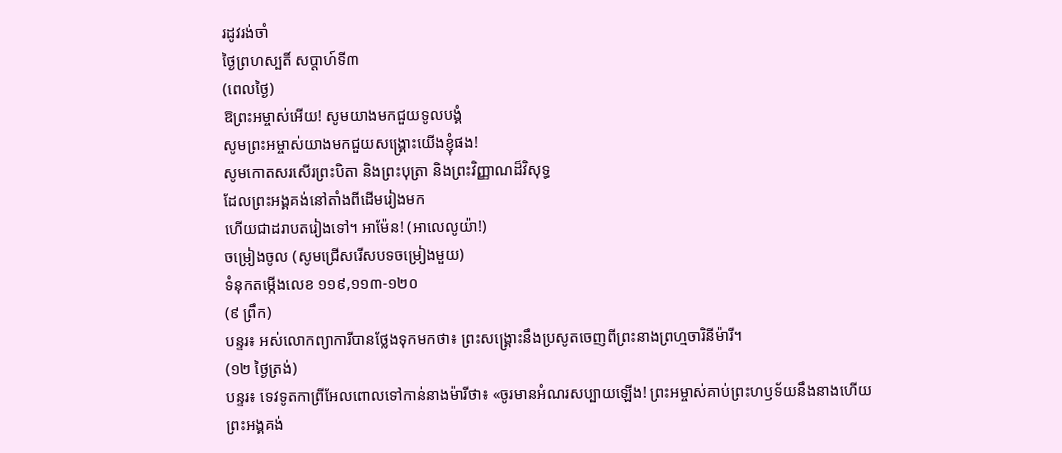រដូវរង់ចាំ
ថ្ងៃព្រហស្បតិ៍ សប្ដាហ៍ទី៣
(ពេលថ្ងៃ)
ឱព្រះអម្ចាស់អើយ! សូមយាងមកជួយទូលបង្គំ
សូមព្រះអម្ចាស់យាងមកជួយសង្គ្រោះយើងខ្ញុំផង!
សូមកោតសរសើរព្រះបិតា និងព្រះបុត្រា និងព្រះវិញ្ញាណដ៏វិសុទ្ធ
ដែលព្រះអង្គគង់នៅតាំងពីដើមរៀងមក
ហើយជាដរាបតរៀងទៅ។ អាម៉ែន! (អាលេលូយ៉ា!)
ចម្រៀងចូល (សូមជ្រើសរើសបទចម្រៀងមួយ)
ទំនុកតម្កើងលេខ ១១៩,១១៣-១២០
(៩ ព្រឹក)
បន្ទរ៖ អស់លោកព្យាការីបានថ្លែងទុកមកថា៖ ព្រះសង្គ្រោះនឹងប្រសូតចេញពីព្រះនាងព្រហ្មចារិនីម៉ារី។
(១២ ថ្ងៃត្រង់)
បន្ទរ៖ ទេវទូតកាព្រីអែលពោលទៅកាន់នាងម៉ារីថា៖ «ចូរមានអំណរសប្បាយឡើង! ព្រះអម្ចាស់គាប់ព្រះហឫទ័យនឹងនាងហើយ
ព្រះអង្គគង់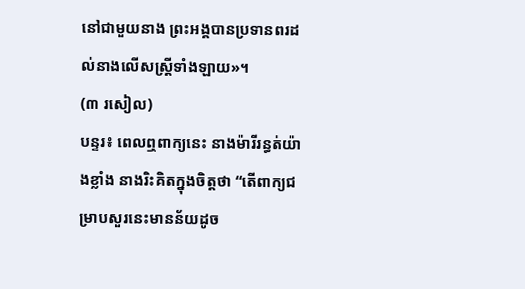នៅជាមួយនាង ព្រះអង្គបានប្រទានពរដល់នាងលើសស្ត្រីទាំងឡាយ»។
(៣ រសៀល)
បន្ទរ៖ ពេលឮពាក្យនេះ នាងម៉ារីរន្ធត់យ៉ាងខ្លាំង នាងរិះគិតក្នុងចិត្តថា “តើពាក្យជម្រាបសួរនេះមានន័យដូច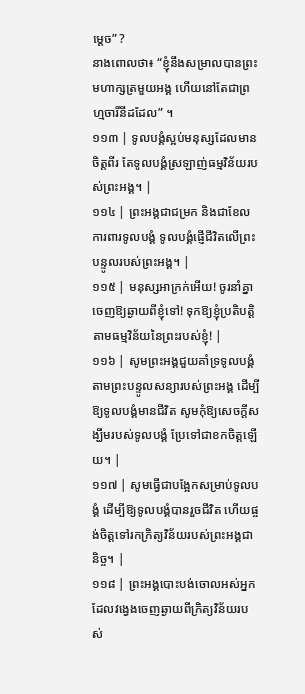ម្ដេច” ?
នាងពោលថា៖ “ខ្ញុំនឹងសម្រាលបានព្រះមហាក្សត្រមួយអង្គ ហើយនៅតែជាព្រហ្មចារីនីដដែល” ។
១១៣ | ទូលបង្គំស្អប់មនុស្សដែលមានចិត្តពីរ តែទូលបង្គំស្រឡាញ់ធម្មវិន័យរបស់ព្រះអង្គ។ |
១១៤ | ព្រះអង្គជាជម្រក និងជាខែលការពារទូលបង្គំ ទូលបង្គំផ្ញើជីវិតលើព្រះបន្ទូលរបស់ព្រះអង្គ។ |
១១៥ | មនុស្សអាក្រក់អើយ! ចូរនាំគ្នាចេញឱ្យឆ្ងាយពីខ្ញុំទៅ! ទុកឱ្យខ្ញុំប្រតិបត្តិតាមធម្មវិន័យនៃព្រះរបស់ខ្ញុំ! |
១១៦ | សូមព្រះអង្គជួយគាំទ្រទូលបង្គំ តាមព្រះបន្ទូលសន្យារបស់ព្រះអង្គ ដើម្បីឱ្យទូលបង្គំមានជីវិត សូមកុំឱ្យសេចក្តីសង្ឃឹមរបស់ទូលបង្គំ ប្រែទៅជាខកចិត្តឡើយ។ |
១១៧ | សូមធ្វើជាបង្អែកសម្រាប់ទូលបង្គំ ដើម្បីឱ្យទូលបង្គំបានរួចជីវិត ហើយផ្ចង់ចិត្តទៅរកក្រិត្យវិន័យរបស់ព្រះអង្គជានិច្ច។ |
១១៨ | ព្រះអង្គបោះបង់ចោលអស់អ្នក ដែលវង្វេងចេញឆ្ងាយពីក្រិត្យវិន័យរបស់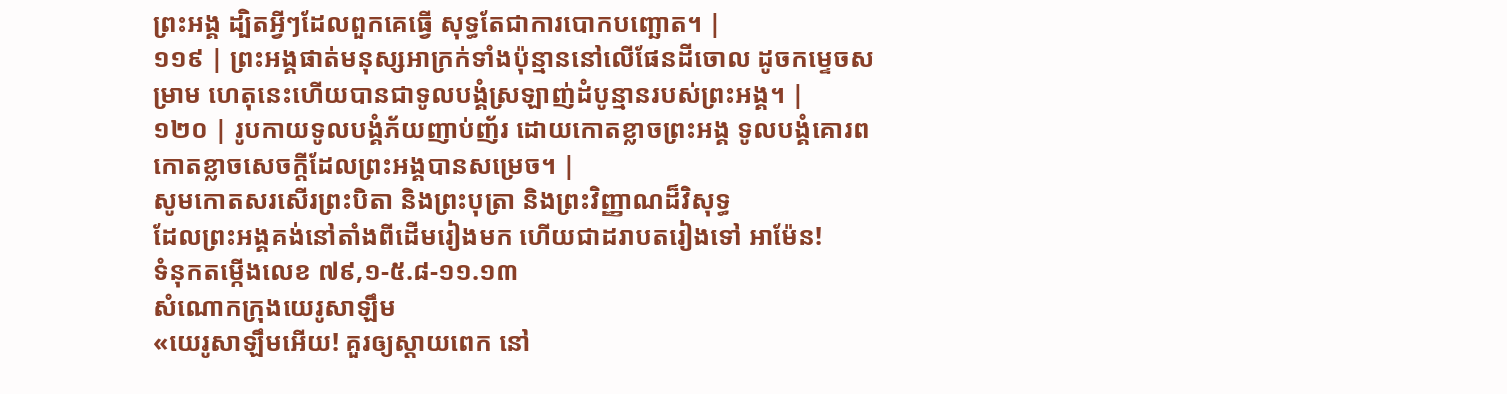ព្រះអង្គ ដ្បិតអ្វីៗដែលពួកគេធ្វើ សុទ្ធតែជាការបោកបញ្ឆោត។ |
១១៩ | ព្រះអង្គផាត់មនុស្សអាក្រក់ទាំងប៉ុន្មាននៅលើផែនដីចោល ដូចកម្ទេចសម្រាម ហេតុនេះហើយបានជាទូលបង្គំស្រឡាញ់ដំបូន្មានរបស់ព្រះអង្គ។ |
១២០ | រូបកាយទូលបង្គំភ័យញាប់ញ័រ ដោយកោតខ្លាចព្រះអង្គ ទូលបង្គំគោរពកោតខ្លាចសេចក្តីដែលព្រះអង្គបានសម្រេច។ |
សូមកោតសរសើរព្រះបិតា និងព្រះបុត្រា និងព្រះវិញ្ញាណដ៏វិសុទ្ធ
ដែលព្រះអង្គគង់នៅតាំងពីដើមរៀងមក ហើយជាដរាបតរៀងទៅ អាម៉ែន!
ទំនុកតម្កើងលេខ ៧៩,១-៥.៨-១១.១៣
សំណោកក្រុងយេរូសាឡឹម
«យេរូសាឡឹមអើយ! គួរឲ្យស្ដាយពេក នៅ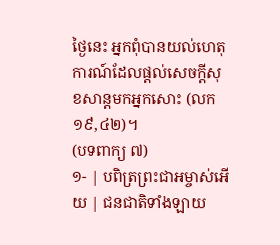ថ្ងៃនេះ អ្នកពុំបានយល់ហេតុការណ៍ដែលផ្ដល់សេចក្ដីសុខសាន្តមកអ្នកសោះ (លក ១៩,៤២)។
(បទពាក្យ ៧)
១- | បពិត្រព្រះជាអម្ចាស់អើយ | ជនជាតិទាំងឡាយ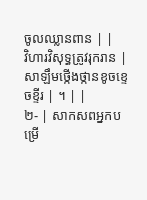ចូលឈ្លានពាន | |
វិហារវិសុទ្ធត្រូវរុករាន | សាឡឹមថ្កើងថ្កានខូចខ្ទេចខ្ទីរ | ។ | |
២- | សាកសពអ្នកបម្រើ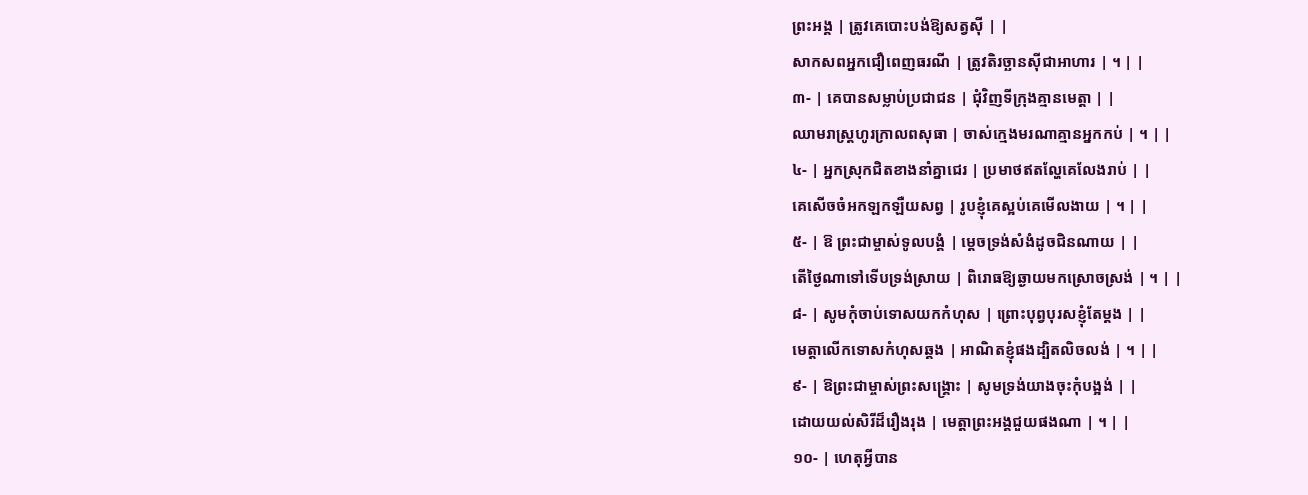ព្រះអង្គ | ត្រូវគេបោះបង់ឱ្យសត្វស៊ី | |
សាកសពអ្នកជឿពេញធរណី | ត្រូវតិរច្ឆានស៊ីជាអាហារ | ។ | |
៣- | គេបានសម្លាប់ប្រជាជន | ជុំវិញទីក្រុងគ្មានមេត្តា | |
ឈាមរាស្ត្រហូរក្រាលពសុធា | ចាស់ក្មេងមរណាគ្មានអ្នកកប់ | ។ | |
៤- | អ្នកស្រុកជិតខាងនាំគ្នាជេរ | ប្រមាថឥតល្ហែគេលែងរាប់ | |
គេសើចចំអកឡកឡឺយសព្វ | រូបខ្ញុំគេស្អប់គេមើលងាយ | ។ | |
៥- | ឱ ព្រះជាម្ចាស់ទូលបង្គំ | ម្តេចទ្រង់សំងំដូចជិនណាយ | |
តើថ្ងៃណាទៅទើបទ្រង់ស្រាយ | ពិរោធឱ្យឆ្ងាយមកស្រោចស្រង់ | ។ | |
៨- | សូមកុំចាប់ទោសយកកំហុស | ព្រោះបុព្វបុរសខ្ញុំតែម្តង | |
មេត្តាលើកទោសកំហុសឆ្គង | អាណិតខ្ញុំផងដ្បិតលិចលង់ | ។ | |
៩- | ឱព្រះជាម្ចាស់ព្រះសង្គ្រោះ | សូមទ្រង់យាងចុះកុំបង្អង់ | |
ដោយយល់សិរីដ៏រឿងរុង | មេត្តាព្រះអង្គជួយផងណា | ។ | |
១០- | ហេតុអ្វីបាន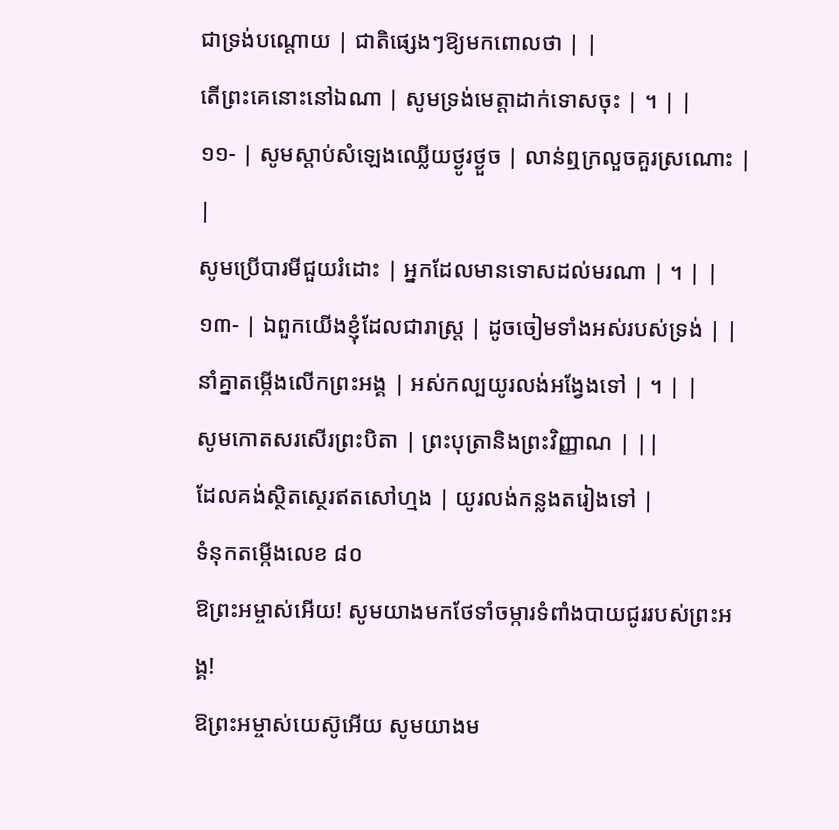ជាទ្រង់បណ្តោយ | ជាតិផ្សេងៗឱ្យមកពោលថា | |
តើព្រះគេនោះនៅឯណា | សូមទ្រង់មេត្តាដាក់ទោសចុះ | ។ | |
១១- | សូមស្តាប់សំឡេងឈ្លើយថ្ងូរថ្ងួច | លាន់ឮក្រលួចគួរស្រណោះ | |
សូមប្រើបារមីជួយរំដោះ | អ្នកដែលមានទោសដល់មរណា | ។ | |
១៣- | ឯពួកយើងខ្ញុំដែលជារាស្ត្រ | ដូចចៀមទាំងអស់របស់ទ្រង់ | |
នាំគ្នាតម្កើងលើកព្រះអង្គ | អស់កល្បយូរលង់អង្វែងទៅ | ។ | |
សូមកោតសរសើរព្រះបិតា | ព្រះបុត្រានិងព្រះវិញ្ញាណ | ||
ដែលគង់ស្ថិតស្ថេរឥតសៅហ្មង | យូរលង់កន្លងតរៀងទៅ |
ទំនុកតម្កើងលេខ ៨០
ឱព្រះអម្ចាស់អើយ! សូមយាងមកថែទាំចម្ការទំពាំងបាយជូររបស់ព្រះអង្គ!
ឱព្រះអម្ចាស់យេស៊ូអើយ សូមយាងម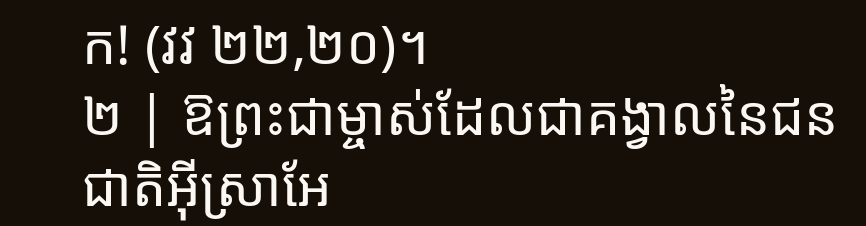ក! (វវ ២២,២០)។
២ | ឱព្រះជាម្ចាស់ដែលជាគង្វាលនៃជនជាតិអ៊ីស្រាអែ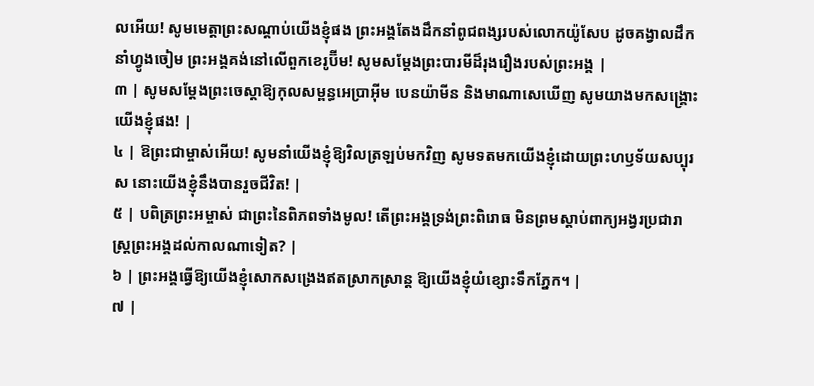លអើយ! សូមមេត្តាព្រះសណ្តាប់យើងខ្ញុំផង ព្រះអង្គតែងដឹកនាំពូជពង្សរបស់លោកយ៉ូសែប ដូចគង្វាលដឹកនាំហ្វូងចៀម ព្រះអង្គគង់នៅលើពួកខេរូប៊ីម! សូមសម្តែងព្រះបារមីដ៏រុងរឿងរបស់ព្រះអង្គ |
៣ | សូមសម្តែងព្រះចេស្តាឱ្យកុលសម្ពន្ធអេប្រាអ៊ីម បេនយ៉ាមីន និងមាណាសេឃើញ សូមយាងមកសង្គ្រោះយើងខ្ញុំផង! |
៤ | ឱព្រះជាម្ចាស់អើយ! សូមនាំយើងខ្ញុំឱ្យវិលត្រឡប់មកវិញ សូមទតមកយើងខ្ញុំដោយព្រះហឫទ័យសប្បុរស នោះយើងខ្ញុំនឹងបានរួចជីវិត! |
៥ | បពិត្រព្រះអម្ចាស់ ជាព្រះនៃពិភពទាំងមូល! តើព្រះអង្គទ្រង់ព្រះពិរោធ មិនព្រមស្តាប់ពាក្យអង្វរប្រជារាស្ត្រព្រះអង្គដល់កាលណាទៀត? |
៦ | ព្រះអង្គធ្វើឱ្យយើងខ្ញុំសោកសង្រេងឥតស្រាកស្រាន្ត ឱ្យយើងខ្ញុំយំខ្សោះទឹកភ្នែក។ |
៧ |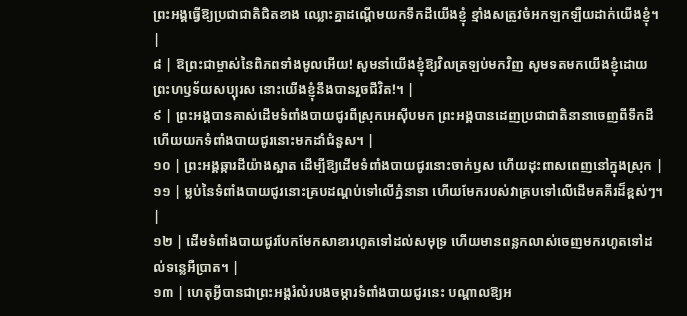ព្រះអង្គធ្វើឱ្យប្រជាជាតិជិតខាង ឈ្លោះគ្នាដណ្តើមយកទឹកដីយើងខ្ញុំ ខ្មាំងសត្រូវចំអកឡកឡឺយដាក់យើងខ្ញុំ។ |
៨ | ឱព្រះជាម្ចាស់នៃពិភពទាំងមូលអើយ! សូមនាំយើងខ្ញុំឱ្យវិលត្រឡប់មកវិញ សូមទតមកយើងខ្ញុំដោយព្រះហឫទ័យសប្បុរស នោះយើងខ្ញុំនឹងបានរួចជីវិត!។ |
៩ | ព្រះអង្គបានគាស់ដើមទំពាំងបាយជូរពីស្រុកអេស៊ីបមក ព្រះអង្គបានដេញប្រជាជាតិនានាចេញពីទឹកដី ហើយយកទំពាំងបាយជូរនោះមកដាំជំនួស។ |
១០ | ព្រះអង្គឆ្ការដីយ៉ាងស្អាត ដើម្បីឱ្យដើមទំពាំងបាយជូរនោះចាក់ឫស ហើយដុះពាសពេញនៅក្នុងស្រុក |
១១ | ម្លប់នៃទំពាំងបាយជូរនោះគ្របដណ្តប់ទៅលើភ្នំនានា ហើយមែករបស់វាគ្របទៅលើដើមគគីរដ៏ខ្ពស់ៗ។ |
១២ | ដើមទំពាំងបាយជូរបែកមែកសាខារហូតទៅដល់សមុទ្រ ហើយមានពន្លកលាស់ចេញមករហូតទៅដល់ទន្លេអឺប្រាត។ |
១៣ | ហេតុអ្វីបានជាព្រះអង្គរំលំរបងចម្ការទំពាំងបាយជូរនេះ បណ្តាលឱ្យអ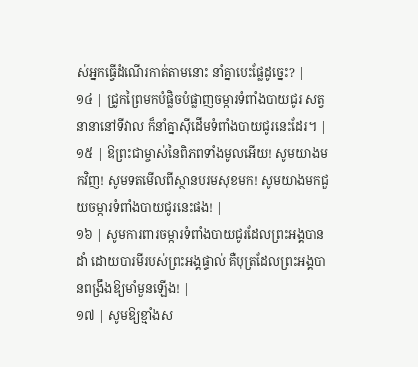ស់អ្នកធ្វើដំណើរកាត់តាមនោះ នាំគ្នាបេះផ្លែដូច្នេះ? |
១៤ | ជ្រូកព្រៃមកបំផ្លិចបំផ្លាញចម្ការទំពាំងបាយជូរ សត្វនានានៅទីវាល ក៏នាំគ្នាស៊ីដើមទំពាំងបាយជូរនេះដែរ។ |
១៥ | ឱព្រះជាម្ចាស់នៃពិភពទាំងមូលអើយ! សូមយាងមកវិញ! សូមទតមើលពីស្ថានបរមសុខមក! សូមយាងមកជួយចម្ការទំពាំងបាយជូរនេះផង! |
១៦ | សូមការពារចម្ការទំពាំងបាយជូរដែលព្រះអង្គបានដាំ ដោយបារមីរបស់ព្រះអង្គផ្ទាល់ គឺបុត្រដែលព្រះអង្គបានពង្រឹងឱ្យមាំមួនឡើង! |
១៧ | សូមឱ្យខ្មាំងស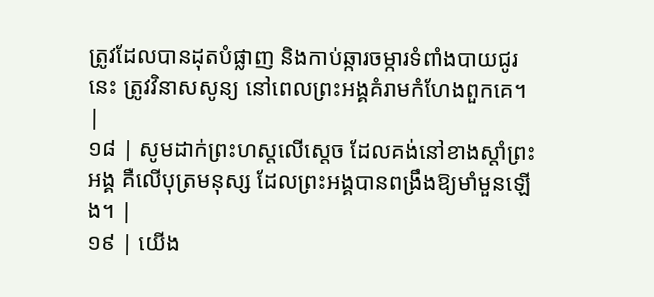ត្រូវដែលបានដុតបំផ្លាញ និងកាប់ឆ្ការចម្ការទំពាំងបាយជូរនេះ ត្រូវវិនាសសូន្យ នៅពេលព្រះអង្គគំរាមកំហែងពួកគេ។ |
១៨ | សូមដាក់ព្រះហស្តលើស្តេច ដែលគង់នៅខាងស្តាំព្រះអង្គ គឺលើបុត្រមនុស្ស ដែលព្រះអង្គបានពង្រឹងឱ្យមាំមួនឡើង។ |
១៩ | យើង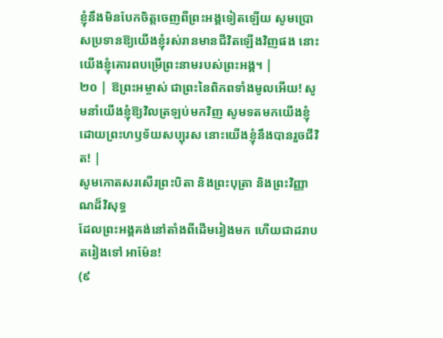ខ្ញុំនឹងមិនបែកចិត្តចេញពីព្រះអង្គទៀតឡើយ សូមប្រោសប្រទានឱ្យយើងខ្ញុំរស់រានមានជីវិតឡើងវិញផង នោះយើងខ្ញុំគោរពបម្រើព្រះនាមរបស់ព្រះអង្គ។ |
២០ | ឱព្រះអម្ចាស់ ជាព្រះនៃពិភពទាំងមូលអើយ! សូមនាំយើងខ្ញុំឱ្យវិលត្រឡប់មកវិញ សូមទតមកយើងខ្ញុំដោយព្រះហឫទ័យសប្បុរស នោះយើងខ្ញុំនឹងបានរួចជីវិត! |
សូមកោតសរសើរព្រះបិតា និងព្រះបុត្រា និងព្រះវិញ្ញាណដ៏វិសុទ្ធ
ដែលព្រះអង្គគង់នៅតាំងពីដើមរៀងមក ហើយជាដរាបតរៀងទៅ អាម៉ែន!
(៩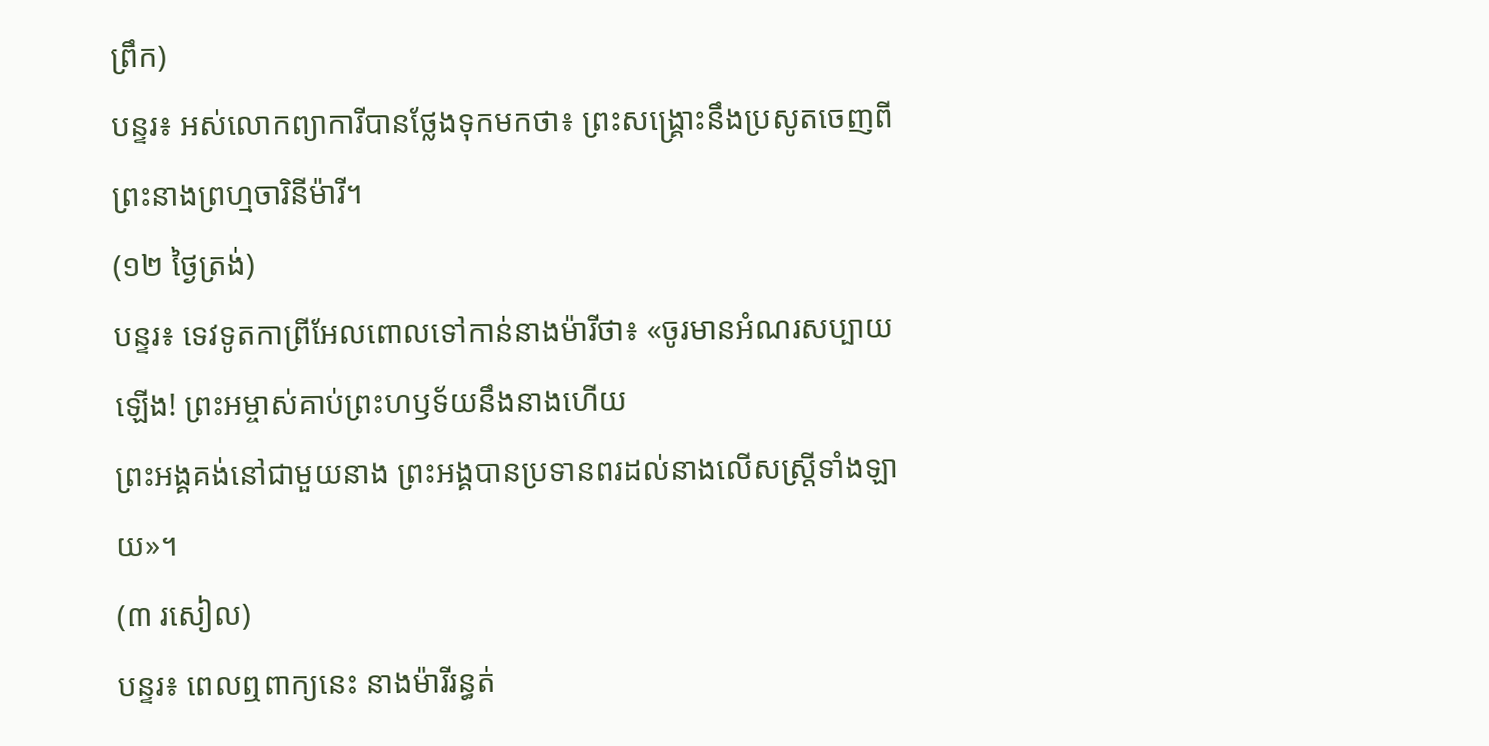ព្រឹក)
បន្ទរ៖ អស់លោកព្យាការីបានថ្លែងទុកមកថា៖ ព្រះសង្គ្រោះនឹងប្រសូតចេញពីព្រះនាងព្រហ្មចារិនីម៉ារី។
(១២ ថ្ងៃត្រង់)
បន្ទរ៖ ទេវទូតកាព្រីអែលពោលទៅកាន់នាងម៉ារីថា៖ «ចូរមានអំណរសប្បាយឡើង! ព្រះអម្ចាស់គាប់ព្រះហឫទ័យនឹងនាងហើយ
ព្រះអង្គគង់នៅជាមួយនាង ព្រះអង្គបានប្រទានពរដល់នាងលើសស្ត្រីទាំងឡាយ»។
(៣ រសៀល)
បន្ទរ៖ ពេលឮពាក្យនេះ នាងម៉ារីរន្ធត់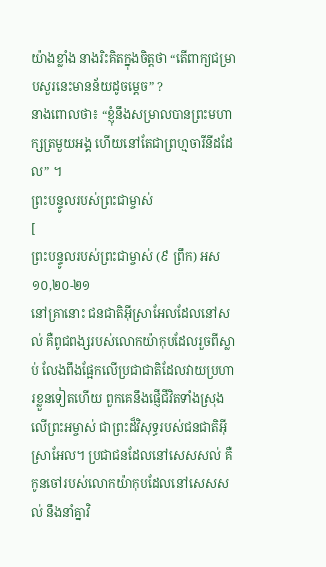យ៉ាងខ្លាំង នាងរិះគិតក្នុងចិត្តថា “តើពាក្យជម្រាបសួរនេះមានន័យដូចម្ដេច” ?
នាងពោលថា៖ “ខ្ញុំនឹងសម្រាលបានព្រះមហាក្សត្រមួយអង្គ ហើយនៅតែជាព្រហ្មចារីនីដដែល” ។
ព្រះបន្ទូលរបស់ព្រះជាម្ចាស់
[
ព្រះបន្ទូលរបស់ព្រះជាម្ចាស់ (៩ ព្រឹក) អស ១០,២០-២១
នៅគ្រានោះ ជនជាតិអ៊ីស្រាអែលដែលនៅសល់ គឺពូជពង្សរបស់លោកយ៉ាកុបដែលរួចពីស្លាប់ លែងពឹងផ្អែកលើប្រជាជាតិដែលវាយប្រហារខ្លួនទៀតហើយ ពួកគេនឹងផ្ញើជីវិតទាំងស្រុងលើព្រះអម្ចាស់ ជាព្រះដ៏វិសុទ្ធរបស់ជនជាតិអ៊ីស្រាអែល។ ប្រជាជនដែលនៅសេសសល់ គឺកូនចៅរបស់លោកយ៉ាកុបដែលនៅសេសសល់ នឹងនាំគ្នាវិ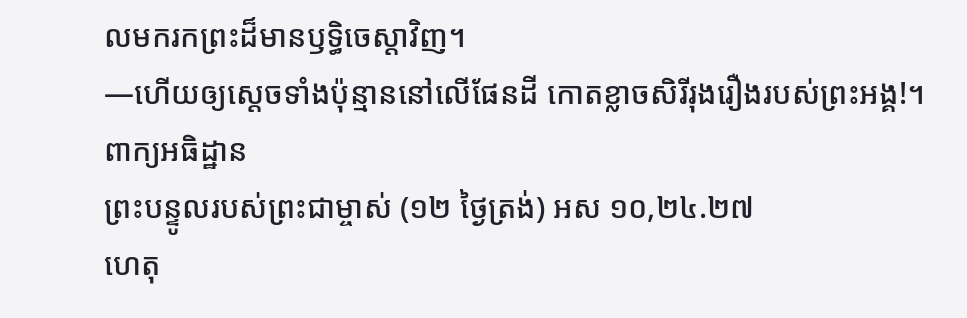លមករកព្រះដ៏មានឫទ្ធិចេស្ដាវិញ។
—ហើយឲ្យស្តេចទាំងប៉ុន្មាននៅលើផែនដី កោតខ្លាចសិរីរុងរឿងរបស់ព្រះអង្គ!។
ពាក្យអធិដ្ឋាន
ព្រះបន្ទូលរបស់ព្រះជាម្ចាស់ (១២ ថ្ងៃត្រង់) អស ១០,២៤.២៧
ហេតុ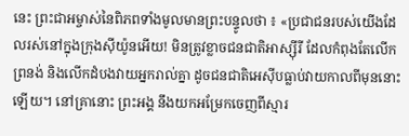នេះ ព្រះជាអម្ចាស់នៃពិភពទាំងមូលមានព្រះបន្ទូលថា ៖ «ប្រជាជនរបស់យើងដែលរស់នៅក្នុងក្រុងស៊ីយ៉ូនអើយ! មិនត្រូវខ្លាចជនជាតិអាស្ស៊ីរី ដែលកំពុងតែលើកព្រនង់ និងលើកដំបងវាយអ្នករាល់គ្នា ដូចជនជាតិអេស៊ីបធ្លាប់វាយកាលពីមុននោះឡើយ។ នៅគ្រានោះ ព្រះអង្គ នឹងយកអម្រែកចេញពីស្មារ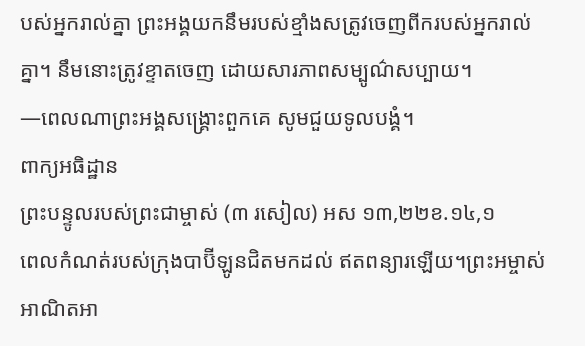បស់អ្នករាល់គ្នា ព្រះអង្គយកនឹមរបស់ខ្មាំងសត្រូវចេញពីករបស់អ្នករាល់គ្នា។ នឹមនោះត្រូវខ្ទាតចេញ ដោយសារភាពសម្បូណ៌សប្បាយ។
—ពេលណាព្រះអង្គសង្គ្រោះពួកគេ សូមជួយទូលបង្គំ។
ពាក្យអធិដ្ឋាន
ព្រះបន្ទូលរបស់ព្រះជាម្ចាស់ (៣ រសៀល) អស ១៣,២២ខ.១៤,១
ពេលកំណត់របស់ក្រុងបាប៊ីឡូនជិតមកដល់ ឥតពន្យារឡើយ។ព្រះអម្ចាស់អាណិតអា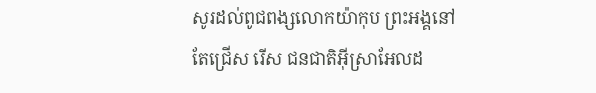សូរដល់ពូជពង្សលោកយ៉ាកុប ព្រះអង្គនៅតែជ្រើស រើស ជនជាតិអ៊ីស្រាអែលដ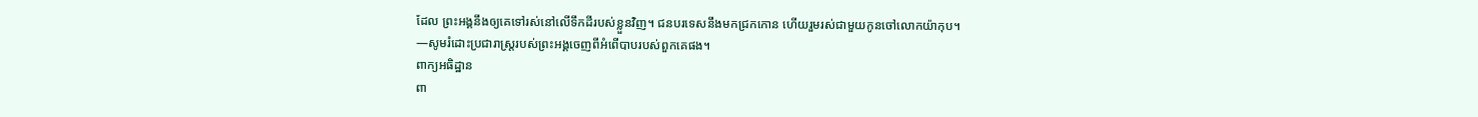ដែល ព្រះអង្គនឹងឲ្យគេទៅរស់នៅលើទឹកដីរបស់ខ្លួនវិញ។ ជនបរទេសនឹងមកជ្រកកោន ហើយរួមរស់ជាមួយកូនចៅលោកយ៉ាកុប។
—សូមរំដោះប្រជារាស្រ្តរបស់ព្រះអង្គចេញពីអំពើបាបរបស់ពួកគេផង។
ពាក្យអធិដ្ឋាន
ពា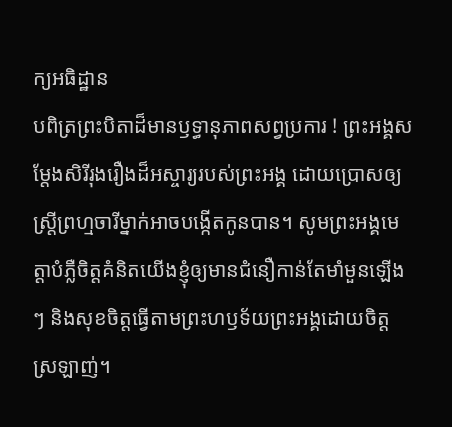ក្យអធិដ្ឋាន
បពិត្រព្រះបិតាដ៏មានឫទ្ធានុភាពសព្វប្រការ ! ព្រះអង្គសម្តែងសិរីរុងរឿងដ៏អស្ចារ្យរបស់ព្រះអង្គ ដោយប្រោសឲ្យស្រ្តីព្រហ្មចារីម្នាក់អាចបង្កើតកូនបាន។ សូមព្រះអង្គមេត្តាបំភ្លឺចិត្តគំនិតយើងខ្ញុំឲ្យមានជំនឿកាន់តែមាំមួនឡើងៗ និងសុខចិត្តធ្វើតាមព្រះហឫទ័យព្រះអង្គដោយចិត្តស្រឡាញ់។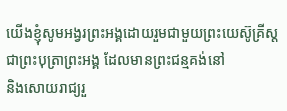យើងខ្ញុំសូមអង្វរព្រះអង្គដោយរួមជាមួយព្រះយេស៊ូគ្រីស្ត ជាព្រះបុត្រាព្រះអង្គ ដែលមានព្រះជន្មគង់នៅ
និងសោយរាជ្យរួ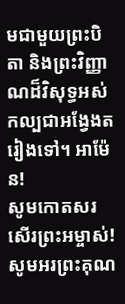មជាមួយព្រះបិតា និងព្រះវិញ្ញាណដ៏វិសុទ្ធអស់កល្បជាអង្វែងតរៀងទៅ។ អាម៉ែន!
សូមកោតសរសើរព្រះអម្ចាស់!
សូមអរព្រះគុណ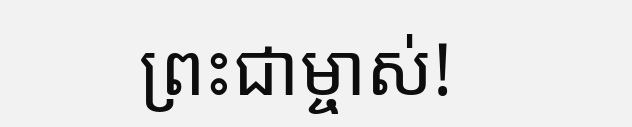ព្រះជាម្ចាស់!